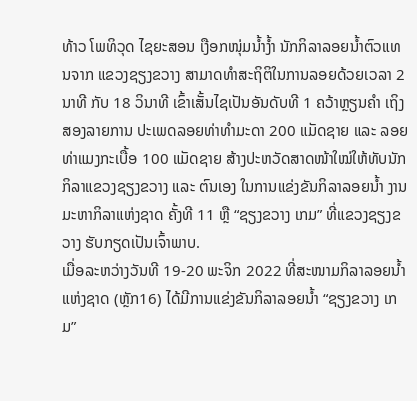ທ້າວ ໂພທິວຸດ ໄຊຍະສອນ ເງືອກໜຸ່ມນໍ້າງໍ້າ ນັກກິລາລອຍນໍ້າຕົວແທນຈາກ ແຂວງຊຽງຂວາງ ສາມາດທຳສະຖິຕິໃນການລອຍດ້ວຍເວລາ 2 ນາທີ ກັບ 18 ວິນາທີ ເຂົ້າເສັ້ນໄຊເປັນອັນດັບທີ 1 ຄວ້າຫຼຽນຄຳ ເຖິງສອງລາຍການ ປະເພດລອຍທ່າທໍາມະດາ 200 ແມັດຊາຍ ແລະ ລອຍທ່າແມງກະເບື້ອ 100 ແມັດຊາຍ ສ້າງປະຫວັດສາດໜ້າໃໝ່ໃຫ້ທັບນັກກິລາແຂວງຊຽງຂວາງ ແລະ ຕົນເອງ ໃນການແຂ່ງຂັນກິລາລອຍນໍ້າ ງານມະຫາກິລາແຫ່ງຊາດ ຄັ້ງທີ 11 ຫຼື “ຊຽງຂວາງ ເກມ” ທີ່ແຂວງຊຽງຂວາງ ຮັບກຽດເປັນເຈົ້າພາບ.
ເມື່ອລະຫວ່າງວັນທີ 19-20 ພະຈິກ 2022 ທີ່ສະໜາມກິລາລອຍນໍ້າແຫ່ງຊາດ (ຫຼັກ16) ໄດ້ມີການແຂ່ງຂັນກິລາລອຍນໍ້າ “ຊຽງຂວາງ ເກມ”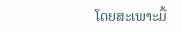ໂດຍສະເພາະມື້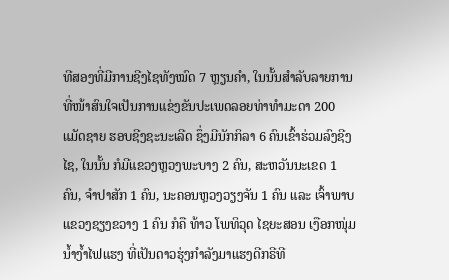ທີສອງທີ່ມີການຊີງໄຊທັງໝົດ 7 ຫຼຽນຄໍາ, ໃນນັ້ນສຳລັບລາຍການທີ່ໜ້າສົນໃຈເປັນການແຂ່ງຂັນປະເພດລອຍທ່າທໍາມະດາ 200 ແມັດຊາຍ ຮອບຊີງຊະນະເລີດ ຊຶ່ງມີນັກກິລາ 6 ຄົນເຂົ້າຮ່ວມລົງຊີງໄຊ, ໃນນັ້ນ ກໍມີແຂວງຫຼວງພະບາງ 2 ຄົນ, ສະຫວັນນະເຂດ 1 ຄົນ, ຈໍາປາສັກ 1 ຄົນ, ນະຄອນຫຼວງວຽງຈັນ 1 ຄົນ ແລະ ເຈົ້າພາບ ແຂວງຊຽງຂວາງ 1 ຄົນ ກໍຄື ທ້າວ ໂພທິວຸດ ໄຊຍະສອນ ເງືອກໜຸ່ມນໍ້າງໍ້າໄຟແຮງ ທີ່ເປັນດາວຮຸ່ງກຳລັງມາແຮງດີກຣີທີ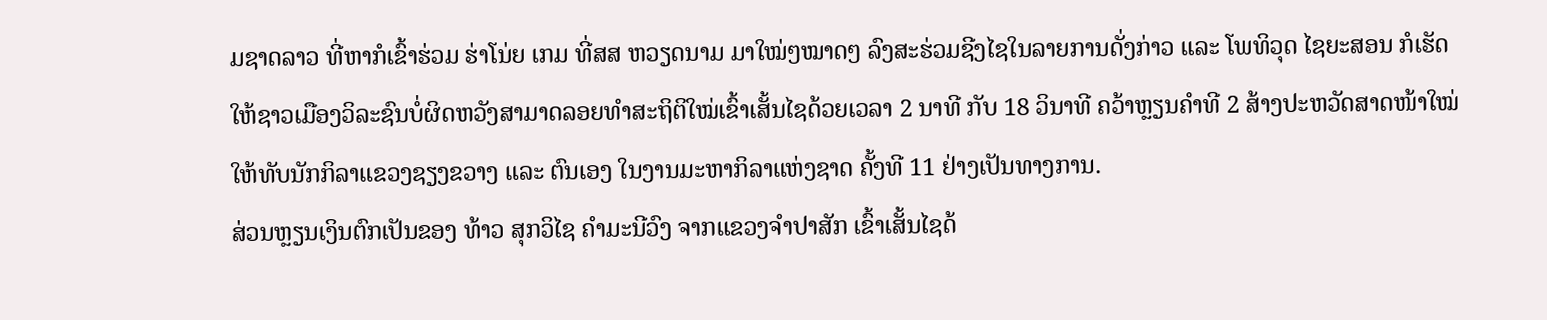ມຊາດລາວ ທີ່ຫາກໍເຂົ້າຮ່ວມ ຮ່າໂນ່ຍ ເກມ ທີ່ສສ ຫວຽດນາມ ມາໃໝ່ໆໝາດໆ ລົງສະຮ່ວມຊີງໄຊໃນລາຍການດັ່ງກ່າວ ແລະ ໂພທິວຸດ ໄຊຍະສອນ ກໍເຮັດໃຫ້ຊາວເມືອງວິລະຊົນບໍ່ຜິດຫວັງສາມາດລອຍທຳສະຖິຕິໃໝ່ເຂົ້າເສັ້ນໄຊດ້ວຍເວລາ 2 ນາທີ ກັບ 18 ວິນາທີ ຄວ້າຫຼຽນຄຳທີ 2 ສ້າງປະຫວັດສາດໜ້າໃໝ່ໃຫ້ທັບນັກກິລາແຂວງຊຽງຂວາງ ແລະ ຕົນເອງ ໃນງານມະຫາກິລາແຫ່ງຊາດ ຄັ້ງທີ 11 ຢ່າງເປັນທາງການ.
ສ່ວນຫຼຽນເງິນຕົກເປັນຂອງ ທ້າວ ສຸກວິໄຊ ຄໍາມະນີວົງ ຈາກແຂວງຈໍາປາສັກ ເຂົ້າເສັ້ນໄຊດ້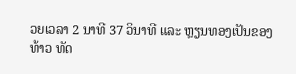ວຍເວລາ 2 ນາທີ 37 ວິນາທີ ແລະ ຫຼຽນທອງເປັນຂອງ ທ້າວ ທັດ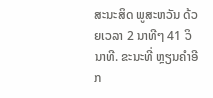ສະນະສິດ ພູສະຫວັນ ດ້ວຍເວລາ 2 ນາທີໆ 41 ວິນາທີ. ຂະນະທີ່ ຫຼຽນຄໍາອີກ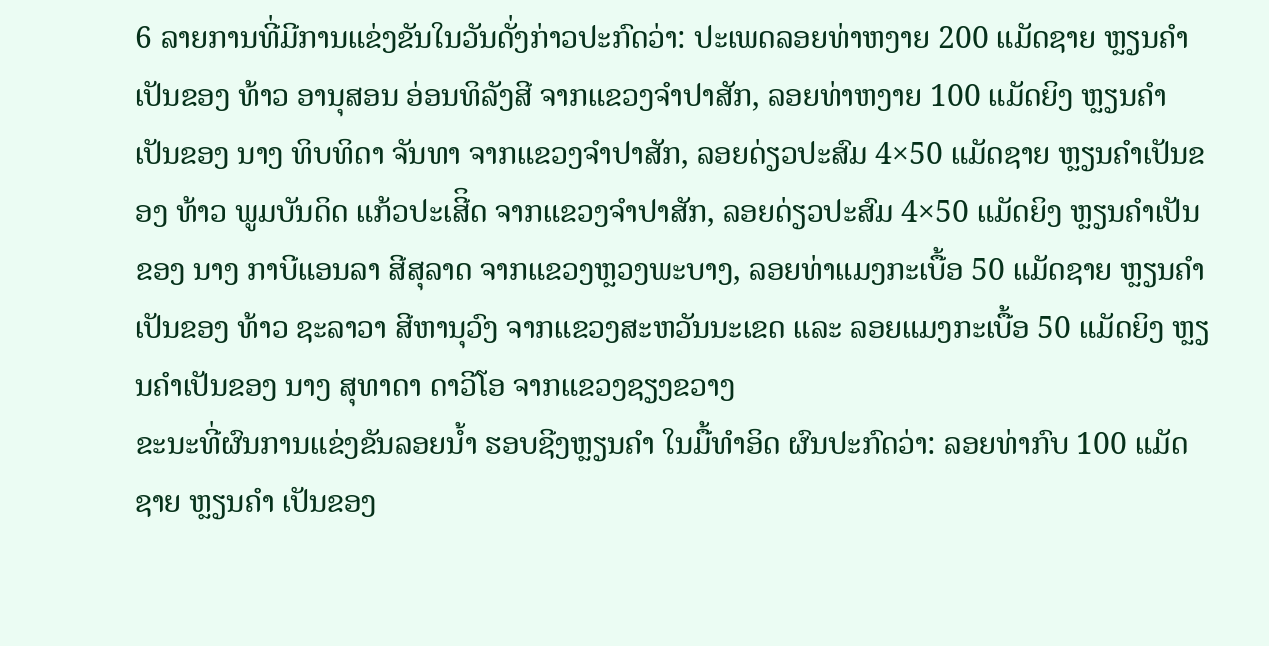6 ລາຍການທີ່ມີການແຂ່ງຂັນໃນວັນດັ່ງກ່າວປະກົດວ່າ: ປະເພດລອຍທ່າຫງາຍ 200 ແມັດຊາຍ ຫຼຽນຄໍາເປັນຂອງ ທ້າວ ອານຸສອນ ອ່ອນທິລັງສີ ຈາກແຂວງຈໍາປາສັກ, ລອຍທ່າຫງາຍ 100 ແມັດຍິງ ຫຼຽນຄໍາເປັນຂອງ ນາງ ທິບທິດາ ຈັນທາ ຈາກແຂວງຈໍາປາສັກ, ລອຍດ່ຽວປະສົມ 4×50 ແມັດຊາຍ ຫຼຽນຄໍາເປັນຂອງ ທ້າວ ພູມບັນດິດ ແກ້ວປະເສີິດ ຈາກແຂວງຈໍາປາສັກ, ລອຍດ່ຽວປະສົມ 4×50 ແມັດຍິງ ຫຼຽນຄໍາເປັນຂອງ ນາງ ກາບີແອນລາ ສີສຸລາດ ຈາກແຂວງຫຼວງພະບາງ, ລອຍທ່າແມງກະເບື້ອ 50 ແມັດຊາຍ ຫຼຽນຄໍາເປັນຂອງ ທ້າວ ຊະລາວາ ສີຫານຸວົງ ຈາກແຂວງສະຫວັນນະເຂດ ແລະ ລອຍແມງກະເບື້ອ 50 ແມັດຍິງ ຫຼຽນຄໍາເປັນຂອງ ນາງ ສຸທາດາ ດາວີໂອ ຈາກແຂວງຊຽງຂວາງ
ຂະນະທີ່ຜົນການແຂ່ງຂັນລອຍນໍ້າ ຮອບຊີງຫຼຽນຄຳ ໃນມື້ທຳອິດ ຜົນປະກົດວ່າ: ລອຍທ່າກົບ 100 ແມັດຊາຍ ຫຼຽນຄຳ ເປັນຂອງ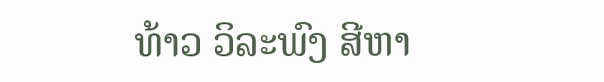ທ້າວ ວິລະພົງ ສີຫາ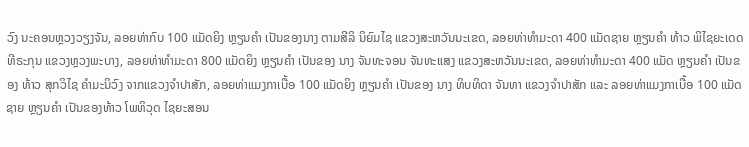ວົງ ນະຄອນຫຼວງວຽງຈັນ, ລອຍທ່າກົບ 100 ແມັດຍິງ ຫຼຽນຄຳ ເປັນຂອງນາງ ຕາມສີລິ ນິຍົມໄຊ ແຂວງສະຫວັນນະເຂດ, ລອຍທ່າທຳມະດາ 400 ແມັດຊາຍ ຫຼຽນຄຳ ທ້າວ ພິໄຊຍະເດດ ທີຣະກຸນ ແຂວງຫຼວງພະບາງ, ລອຍທ່າທຳມະດາ 800 ແມັດຍິງ ຫຼຽນຄຳ ເປັນຂອງ ນາງ ຈັນທະຈອນ ຈັນທະແສງ ແຂວງສະຫວັນນະເຂດ, ລອຍທ່າທຳມະດາ 400 ແມັດ ຫຼຽນຄຳ ເປັນຂອງ ທ້າວ ສຸກວິໄຊ ຄຳມະນິວົງ ຈາກແຂວງຈຳປາສັກ, ລອຍທ່າແມງກາເບື້ອ 100 ແມັດຍິງ ຫຼຽນຄຳ ເປັນຂອງ ນາງ ທິບທິດາ ຈັນທາ ແຂວງຈຳປາສັກ ແລະ ລອຍທ່າແມງກາເບື້ອ 100 ແມັດຊາຍ ຫຼຽນຄຳ ເປັນຂອງທ້າວ ໂພທິວຸດ ໄຊຍະສອນ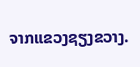ຈາກແຂວງຊຽງຂວາງ.